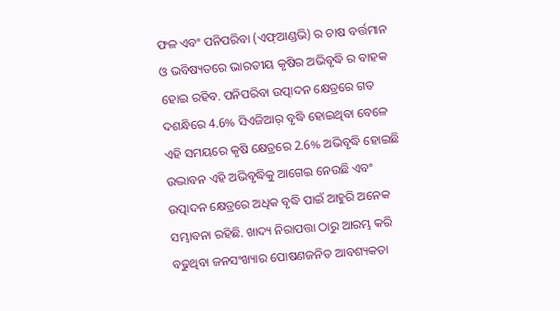ଫଳ ଏବଂ ପନିପରିବା (ଏଫ୍ଆଣ୍ଡଭି) ର ଚାଷ ବର୍ତ୍ତମାନ ଓ ଭବିଷ୍ୟତରେ ଭାରତୀୟ କୃଷିର ଅଭିବୃଦ୍ଧି ର ବାହକ ହୋଇ ରହିବ. ପନିପରିବା ଉତ୍ପାଦନ କ୍ଷେତ୍ରରେ ଗତ ଦଶନ୍ଧିରେ 4.6% ସିଏଜିଆର୍ ବୃଦ୍ଧି ହୋଇଥିବା ବେଳେ ଏହି ସମୟରେ କୃଷି କ୍ଷେତ୍ରରେ 2.6% ଅଭିବୃଦ୍ଧି ହୋଇଛି ଉଦ୍ଭାବନ ଏହି ଅଭିବୃଦ୍ଧିକୁ ଆଗେଇ ନେଉଛି ଏବଂ ଉତ୍ପାଦନ କ୍ଷେତ୍ରରେ ଅଧିକ ବୃଦ୍ଧି ପାଇଁ ଆହୁରି ଅନେକ ସମ୍ଭାବନା ରହିଛି. ଖାଦ୍ୟ ନିରାପତ୍ତା ଠାରୁ ଆରମ୍ଭ କରି ବଢୁଥିବା ଜନସଂଖ୍ୟାର ପୋଷଣଜନିତ ଆବଶ୍ୟକତା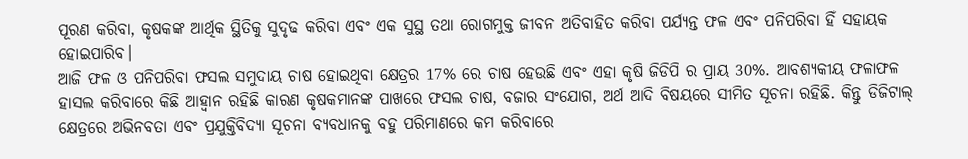ପୂରଣ କରିବା, କୃଷକଙ୍କ ଆର୍ଥିକ ସ୍ଥିତିକୁ ସୁଦୃଢ କରିବା ଏବଂ ଏକ ସୁସ୍ଥ ତଥା ରୋଗମୁକ୍ତ ଜୀବନ ଅତିବାହିତ କରିବା ପର୍ଯ୍ୟନ୍ତ ଫଳ ଏବଂ ପନିପରିବା ହିଁ ସହାୟକ ହୋଇପାରିବ।
ଆଜି ଫଳ ଓ ପନିପରିବା ଫସଲ ସମୁଦାୟ ଚାଷ ହୋଇଥିବା କ୍ଷେତ୍ରର 17% ରେ ଚାଷ ହେଉଛି ଏବଂ ଏହା କୃଷି ଜିଡିପି ର ପ୍ରାୟ 30%. ଆବଶ୍ୟକୀୟ ଫଳାଫଳ ହାସଲ କରିବାରେ କିଛି ଆହ୍ୱାନ ରହିଛି କାରଣ କୃଷକମାନଙ୍କ ପାଖରେ ଫସଲ ଚାଷ, ବଜାର ସଂଯୋଗ, ଅର୍ଥ ଆଦି ବିଷୟରେ ସୀମିତ ସୂଚନା ରହିଛି. କିନ୍ତୁ ଡିଜିଟାଲ୍ କ୍ଷେତ୍ରରେ ଅଭିନବତା ଏବଂ ପ୍ରଯୁକ୍ତିବିଦ୍ୟା ସୂଚନା ବ୍ୟବଧାନକୁ ବହୁ ପରିମାଣରେ କମ କରିବାରେ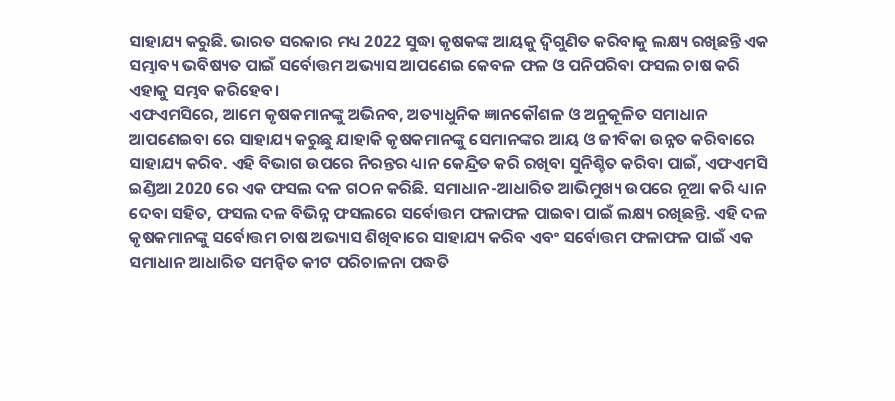ସାହାଯ୍ୟ କରୁଛି. ଭାରତ ସରକାର ମଧ୍ୟ 2022 ସୁଦ୍ଧା କୃଷକଙ୍କ ଆୟକୁ ଦ୍ୱିଗୁଣିତ କରିବାକୁ ଲକ୍ଷ୍ୟ ରଖିଛନ୍ତି ଏକ ସମ୍ଭାବ୍ୟ ଭବିଷ୍ୟତ ପାଇଁ ସର୍ବୋତ୍ତମ ଅଭ୍ୟାସ ଆପଣେଇ କେବଳ ଫଳ ଓ ପନିପରିବା ଫସଲ ଚାଷ କରି ଏହାକୁ ସମ୍ଭବ କରିହେବ।
ଏଫଏମସିରେ, ଆମେ କୃଷକମାନଙ୍କୁ ଅଭିନବ, ଅତ୍ୟାଧୁନିକ ଜ୍ଞାନକୌଶଳ ଓ ଅନୁକୂଳିତ ସମାଧାନ ଆପଣେଇବା ରେ ସାହାଯ୍ୟ କରୁଛୁ ଯାହାକି କୃଷକମାନଙ୍କୁ ସେମାନଙ୍କର ଆୟ ଓ ଜୀବିକା ଉନ୍ନତ କରିବାରେ ସାହାଯ୍ୟ କରିବ. ଏହି ବିଭାଗ ଉପରେ ନିରନ୍ତର ଧ୍ୟାନ କେନ୍ଦ୍ରିତ କରି ରଖିବା ସୁନିଶ୍ଚିତ କରିବା ପାଇଁ, ଏଫଏମସି ଇଣ୍ଡିଆ 2020 ରେ ଏକ ଫସଲ ଦଳ ଗଠନ କରିଛି. ସମାଧାନ-ଆଧାରିତ ଆଭିମୁଖ୍ୟ ଉପରେ ନୂଆ କରି ଧ୍ୟାନ ଦେବା ସହିତ, ଫସଲ ଦଳ ବିଭିନ୍ନ ଫସଲରେ ସର୍ବୋତ୍ତମ ଫଳାଫଳ ପାଇବା ପାଇଁ ଲକ୍ଷ୍ୟ ରଖିଛନ୍ତି. ଏହି ଦଳ କୃଷକମାନଙ୍କୁ ସର୍ବୋତ୍ତମ ଚାଷ ଅଭ୍ୟାସ ଶିଖିବାରେ ସାହାଯ୍ୟ କରିବ ଏବଂ ସର୍ବୋତ୍ତମ ଫଳାଫଳ ପାଇଁ ଏକ ସମାଧାନ ଆଧାରିତ ସମନ୍ୱିତ କୀଟ ପରିଚାଳନା ପଦ୍ଧତି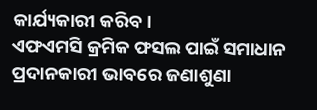କାର୍ଯ୍ୟକାରୀ କରିବ।
ଏଫଏମସି କ୍ରମିକ ଫସଲ ପାଇଁ ସମାଧାନ ପ୍ରଦାନକାରୀ ଭାବରେ ଜଣାଶୁଣା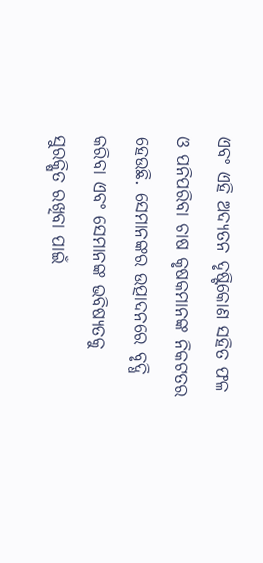ଏବଂ ଏହି ଅଦ୍ୟତନ ଦୃଷ୍ଟିକୋଣ ସହିତ ଫଳ ଓ ପନିପରିବା ଚାଷ କୃଷକମାନଙ୍କ ନିକଟତର ହେଉଛି. ସେମାନଙ୍କର ଉତ୍ପାଦନରେ ବୃଦ୍ଧି କରିବା ଏବଂ ସେମାନଙ୍କ ଭବିଷ୍ୟତକୁ ସୁରକ୍ଷିତ ରଖିବା ପାଇଁ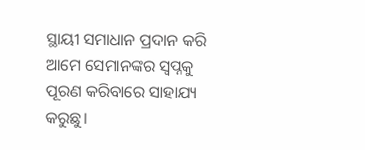ସ୍ଥାୟୀ ସମାଧାନ ପ୍ରଦାନ କରି ଆମେ ସେମାନଙ୍କର ସ୍ୱପ୍ନକୁ ପୂରଣ କରିବାରେ ସାହାଯ୍ୟ କରୁଛୁ।